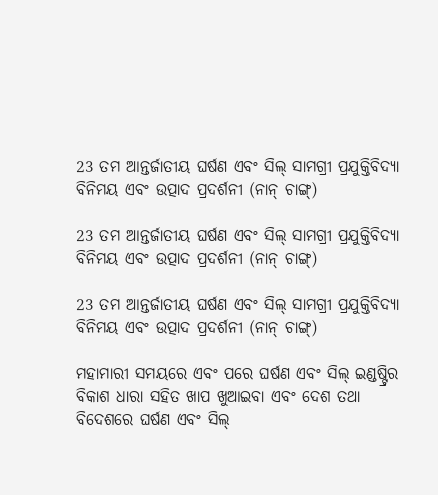23 ତମ ଆନ୍ତର୍ଜାତୀୟ ଘର୍ଷଣ ଏବଂ ସିଲ୍ ସାମଗ୍ରୀ ପ୍ରଯୁକ୍ତିବିଦ୍ୟା ବିନିମୟ ଏବଂ ଉତ୍ପାଦ ପ୍ରଦର୍ଶନୀ (ନାନ୍ ଚାଙ୍ଗ୍)

23 ତମ ଆନ୍ତର୍ଜାତୀୟ ଘର୍ଷଣ ଏବଂ ସିଲ୍ ସାମଗ୍ରୀ ପ୍ରଯୁକ୍ତିବିଦ୍ୟା ବିନିମୟ ଏବଂ ଉତ୍ପାଦ ପ୍ରଦର୍ଶନୀ (ନାନ୍ ଚାଙ୍ଗ୍)

23 ତମ ଆନ୍ତର୍ଜାତୀୟ ଘର୍ଷଣ ଏବଂ ସିଲ୍ ସାମଗ୍ରୀ ପ୍ରଯୁକ୍ତିବିଦ୍ୟା ବିନିମୟ ଏବଂ ଉତ୍ପାଦ ପ୍ରଦର୍ଶନୀ (ନାନ୍ ଚାଙ୍ଗ୍)

ମହାମାରୀ ସମୟରେ ଏବଂ ପରେ ଘର୍ଷଣ ଏବଂ ସିଲ୍ ଇଣ୍ଡଷ୍ଟ୍ରିର ବିକାଶ ଧାରା ସହିତ ଖାପ ଖୁଆଇବା ଏବଂ ଦେଶ ତଥା ବିଦେଶରେ ଘର୍ଷଣ ଏବଂ ସିଲ୍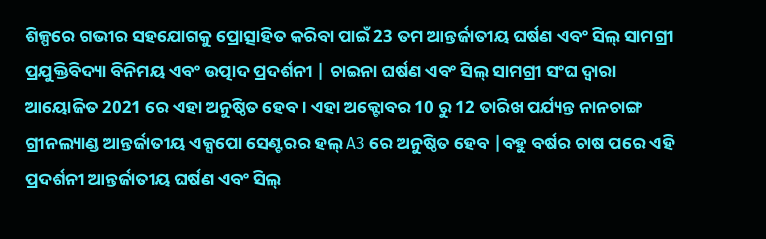ଶିଳ୍ପରେ ଗଭୀର ସହଯୋଗକୁ ପ୍ରୋତ୍ସାହିତ କରିବା ପାଇଁ 23 ତମ ଆନ୍ତର୍ଜାତୀୟ ଘର୍ଷଣ ଏବଂ ସିଲ୍ ସାମଗ୍ରୀ ପ୍ରଯୁକ୍ତିବିଦ୍ୟା ବିନିମୟ ଏବଂ ଉତ୍ପାଦ ପ୍ରଦର୍ଶନୀ | ଚାଇନା ଘର୍ଷଣ ଏବଂ ସିଲ୍ ସାମଗ୍ରୀ ସଂଘ ଦ୍ୱାରା ଆୟୋଜିତ 2021 ରେ ଏହା ଅନୁଷ୍ଠିତ ହେବ। ଏହା ଅକ୍ଟୋବର 10 ରୁ 12 ତାରିଖ ପର୍ଯ୍ୟନ୍ତ ନାନଚାଙ୍ଗ ଗ୍ରୀନଲ୍ୟାଣ୍ଡ ଆନ୍ତର୍ଜାତୀୟ ଏକ୍ସପୋ ସେଣ୍ଟରର ହଲ୍ A3 ରେ ଅନୁଷ୍ଠିତ ହେବ |ବହୁ ବର୍ଷର ଚାଷ ପରେ ଏହି ପ୍ରଦର୍ଶନୀ ଆନ୍ତର୍ଜାତୀୟ ଘର୍ଷଣ ଏବଂ ସିଲ୍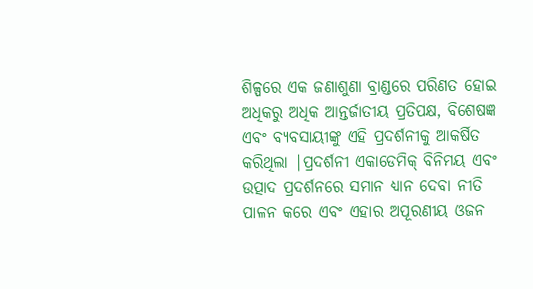ଶିଳ୍ପରେ ଏକ ଜଣାଶୁଣା ବ୍ରାଣ୍ଡରେ ପରିଣତ ହୋଇ ଅଧିକରୁ ଅଧିକ ଆନ୍ତର୍ଜାତୀୟ ପ୍ରତିପକ୍ଷ, ବିଶେଷଜ୍ଞ ଏବଂ ବ୍ୟବସାୟୀଙ୍କୁ ଏହି ପ୍ରଦର୍ଶନୀକୁ ଆକର୍ଷିତ କରିଥିଲା |ପ୍ରଦର୍ଶନୀ ଏକାଡେମିକ୍ ବିନିମୟ ଏବଂ ଉତ୍ପାଦ ପ୍ରଦର୍ଶନରେ ସମାନ ଧ୍ୟାନ ଦେବା ନୀତି ପାଳନ କରେ ଏବଂ ଏହାର ଅପୂରଣୀୟ ଓଜନ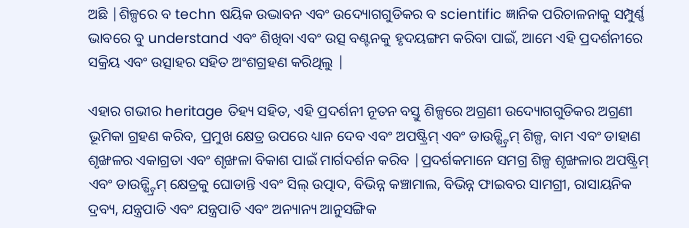ଅଛି |ଶିଳ୍ପରେ ବ techn ଷୟିକ ଉଦ୍ଭାବନ ଏବଂ ଉଦ୍ୟୋଗଗୁଡିକର ବ scientific ଜ୍ଞାନିକ ପରିଚାଳନାକୁ ସମ୍ପୁର୍ଣ୍ଣ ଭାବରେ ବୁ understand ଏବଂ ଶିଖିବା ଏବଂ ଉତ୍ସ ବଣ୍ଟନକୁ ହୃଦୟଙ୍ଗମ କରିବା ପାଇଁ, ଆମେ ଏହି ପ୍ରଦର୍ଶନୀରେ ସକ୍ରିୟ ଏବଂ ଉତ୍ସାହର ସହିତ ଅଂଶଗ୍ରହଣ କରିଥିଲୁ |

ଏହାର ଗଭୀର heritage ତିହ୍ୟ ସହିତ, ଏହି ପ୍ରଦର୍ଶନୀ ନୂତନ ବସ୍ତୁ ଶିଳ୍ପରେ ଅଗ୍ରଣୀ ଉଦ୍ୟୋଗଗୁଡିକର ଅଗ୍ରଣୀ ଭୂମିକା ଗ୍ରହଣ କରିବ, ପ୍ରମୁଖ କ୍ଷେତ୍ର ଉପରେ ଧ୍ୟାନ ଦେବ ଏବଂ ଅପଷ୍ଟ୍ରିମ୍ ଏବଂ ଡାଉନ୍ଷ୍ଟ୍ରିମ୍ ଶିଳ୍ପ, ବାମ ଏବଂ ଡାହାଣ ଶୃଙ୍ଖଳର ଏକାଗ୍ରତା ଏବଂ ଶୃଙ୍ଖଳା ବିକାଶ ପାଇଁ ମାର୍ଗଦର୍ଶନ କରିବ |ପ୍ରଦର୍ଶକମାନେ ସମଗ୍ର ଶିଳ୍ପ ଶୃଙ୍ଖଳାର ଅପଷ୍ଟ୍ରିମ୍ ଏବଂ ଡାଉନ୍ଷ୍ଟ୍ରିମ୍ କ୍ଷେତ୍ରକୁ ଘୋଡାନ୍ତି ଏବଂ ସିଲ୍ ଉତ୍ପାଦ, ବିଭିନ୍ନ କଞ୍ଚାମାଲ, ବିଭିନ୍ନ ଫାଇବର ସାମଗ୍ରୀ, ରାସାୟନିକ ଦ୍ରବ୍ୟ, ଯନ୍ତ୍ରପାତି ଏବଂ ଯନ୍ତ୍ରପାତି ଏବଂ ଅନ୍ୟାନ୍ୟ ଆନୁସଙ୍ଗିକ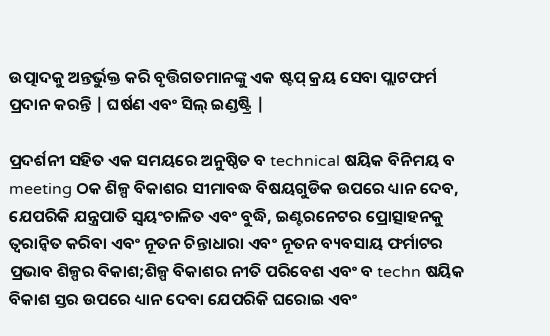ଉତ୍ପାଦକୁ ଅନ୍ତର୍ଭୁକ୍ତ କରି ବୃତ୍ତିଗତମାନଙ୍କୁ ଏକ ଷ୍ଟପ୍ କ୍ରୟ ସେବା ପ୍ଲାଟଫର୍ମ ପ୍ରଦାନ କରନ୍ତି | ଘର୍ଷଣ ଏବଂ ସିଲ୍ ଇଣ୍ଡଷ୍ଟ୍ରି |

ପ୍ରଦର୍ଶନୀ ସହିତ ଏକ ସମୟରେ ଅନୁଷ୍ଠିତ ବ technical ଷୟିକ ବିନିମୟ ବ meeting ଠକ ଶିଳ୍ପ ବିକାଶର ସୀମାବଦ୍ଧ ବିଷୟଗୁଡିକ ଉପରେ ଧ୍ୟାନ ଦେବ, ଯେପରିକି ଯନ୍ତ୍ରପାତି ସ୍ୱୟଂଚାଳିତ ଏବଂ ବୁଦ୍ଧି, ଇଣ୍ଟରନେଟର ପ୍ରୋତ୍ସାହନକୁ ତ୍ୱରାନ୍ୱିତ କରିବା ଏବଂ ନୂତନ ଚିନ୍ତାଧାରା ଏବଂ ନୂତନ ବ୍ୟବସାୟ ଫର୍ମାଟର ପ୍ରଭାବ ଶିଳ୍ପର ବିକାଶ;ଶିଳ୍ପ ବିକାଶର ନୀତି ପରିବେଶ ଏବଂ ବ techn ଷୟିକ ବିକାଶ ସ୍ତର ଉପରେ ଧ୍ୟାନ ଦେବା ଯେପରିକି ଘରୋଇ ଏବଂ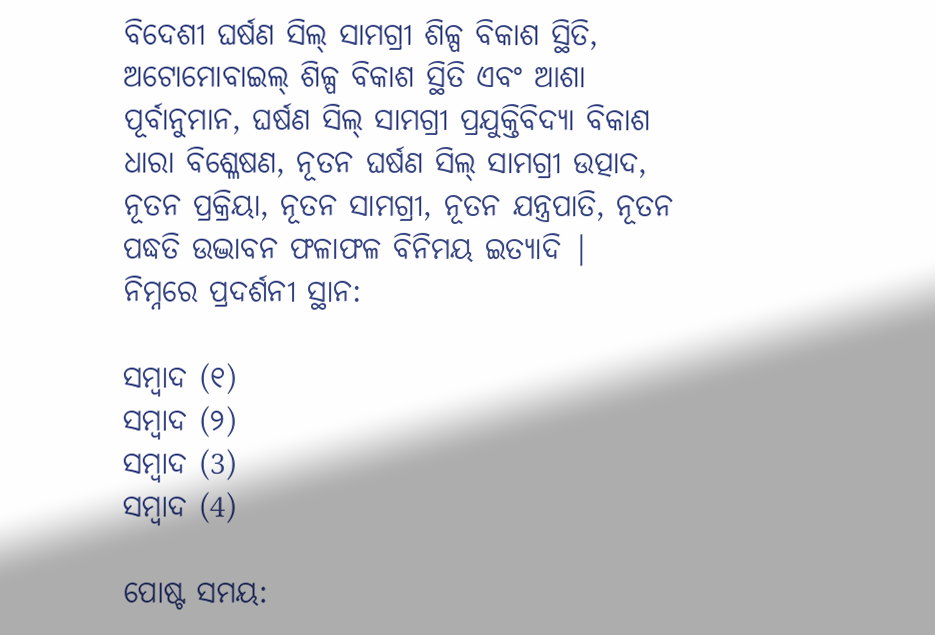ବିଦେଶୀ ଘର୍ଷଣ ସିଲ୍ ସାମଗ୍ରୀ ଶିଳ୍ପ ବିକାଶ ସ୍ଥିତି, ଅଟୋମୋବାଇଲ୍ ଶିଳ୍ପ ବିକାଶ ସ୍ଥିତି ଏବଂ ଆଶା ପୂର୍ବାନୁମାନ, ଘର୍ଷଣ ସିଲ୍ ସାମଗ୍ରୀ ପ୍ରଯୁକ୍ତିବିଦ୍ୟା ବିକାଶ ଧାରା ବିଶ୍ଳେଷଣ, ନୂତନ ଘର୍ଷଣ ସିଲ୍ ସାମଗ୍ରୀ ଉତ୍ପାଦ, ନୂତନ ପ୍ରକ୍ରିୟା, ନୂତନ ସାମଗ୍ରୀ, ନୂତନ ଯନ୍ତ୍ରପାତି, ନୂତନ ପଦ୍ଧତି ଉଦ୍ଭାବନ ଫଳାଫଳ ବିନିମୟ ଇତ୍ୟାଦି |
ନିମ୍ନରେ ପ୍ରଦର୍ଶନୀ ସ୍ଥାନ:

ସମ୍ବାଦ (୧)
ସମ୍ବାଦ (୨)
ସମ୍ବାଦ (3)
ସମ୍ବାଦ (4)

ପୋଷ୍ଟ ସମୟ: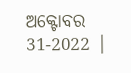ଅକ୍ଟୋବର 31-2022 |